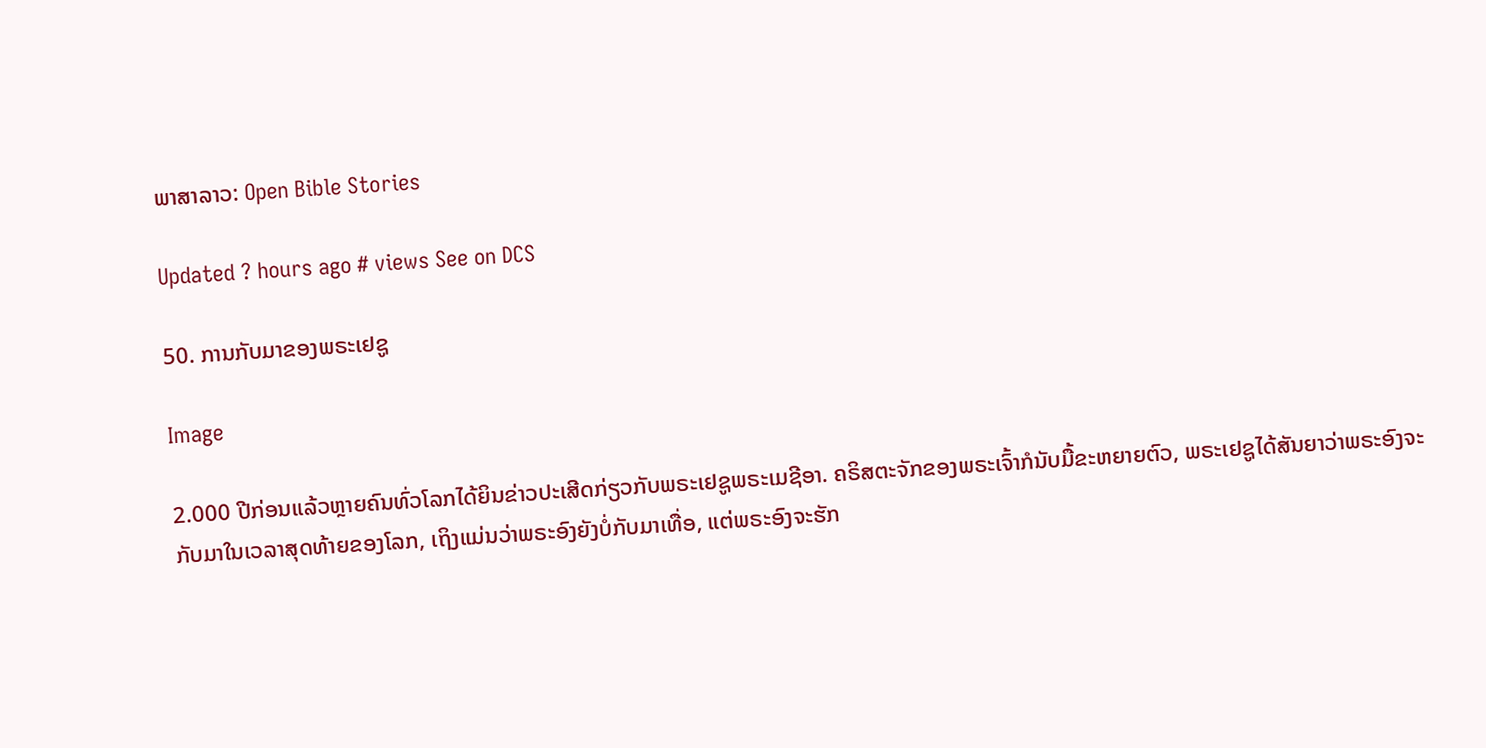ພາສາລາວ: Open Bible Stories

Updated ? hours ago # views See on DCS

50. ການກັບມາຂອງພຣະເຢຊູ

Image

2.000 ປີກ່ອນແລ້ວຫຼາຍຄົນທົ່ວໂລກໄດ້ຍິນຂ່າວປະເສີດກ່ຽວກັບພຣະເຢຊູພຣະເມຊີອາ. ຄຣິສຕະຈັກຂອງພຣະເຈົ້າກໍນັບມື້ຂະຫຍາຍຕົວ, ພຣະເຢຊູໄດ້ສັນຍາວ່າພຣະອົງຈະກັບມາໃນເວລາສຸດທ້າຍຂອງໂລກ, ເຖິງແມ່ນວ່າພຣະອົງຍັງບໍ່ກັບມາເທື່ອ, ແຕ່ພຣະອົງຈະຮັກ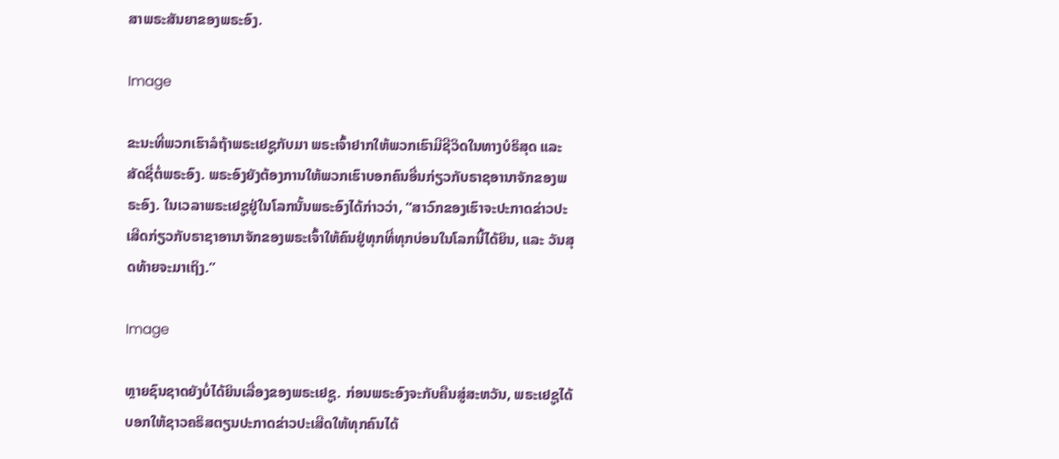ສາພຣະສັນຍາຂອງພຣະອົງ.

Image

ຂະນະທີ່ພວກເຮົາລໍຖ້າພຣະເຢຊູກັບມາ ພຣະເຈົ້າຢາກໃຫ້ພວກເຮົາມີຊີວິດໃນທາງບໍຣິສຸດ ແລະ ສັດຊື່ຕໍ່ພຣະອົງ. ພຣະອົງຍັງຕ້ອງການໃຫ້ພວກເຮົາບອກຄົນອື່ນກ່ຽວກັບຣາຊອານາຈັກຂອງພຣະອົງ. ໃນເວລາພຣະເຢຊູຢູ່ໃນໂລກນັ້ນພຣະອົງໄດ້ກ່າວວ່າ, “ສາວົກຂອງເຮົາຈະປະກາດຂ່າວປະເສີດກ່ຽວກັບຣາຊາອານາຈັກຂອງພຣະເຈົ້າໃຫ້ຄົນຢູ່ທຸກທີ່ທຸກບ່ອນໃນໂລກນີ້ໄດ້ຍິນ, ແລະ ວັນສຸດທ້າຍຈະມາເຖິງ.”

Image

ຫຼາຍຊົນຊາດຍັງບໍ່ໄດ້ຍິນເລື່ອງຂອງພຣະເຢຊູ. ກ່ອນພຣະອົງຈະກັບຄືນສູ່ສະຫວັນ, ພຣະເຢຊູໄດ້ບອກໃຫ້ຊາວຄຣິສຕຽນປະກາດຂ່າວປະເສີດໃຫ້ທຸກຄົນໄດ້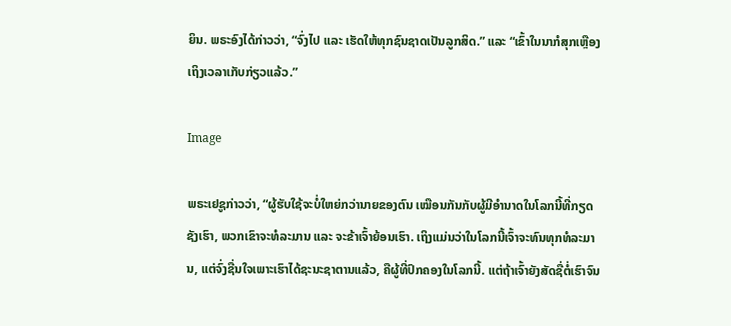ຍິນ. ພຣະອົງໄດ້ກ່າວວ່າ, “ຈົ່ງໄປ ແລະ ເຮັດໃຫ້ທຸກຊົນຊາດເປັນລູກສິດ.” ແລະ “ເຂົ້າໃນນາກໍສຸກເຫຼືອງເຖິງເວລາເກັບກ່ຽວແລ້ວ.”

Image

ພຣະເຢຊູກ່າວວ່າ, “ຜູ້ຮັບໃຊ້ຈະບໍ່ໃຫຍ່ກວ່ານາຍຂອງຕົນ ເໝືອນກັນກັບຜູ້ມີອຳນາດໃນໂລກນີ້ທີ່ກຽດຊັງເຮົາ, ພວກເຂົາຈະທໍລະມານ ແລະ ຈະຂ້າເຈົ້າຍ້ອນເຮົາ. ເຖິງແມ່ນວ່າໃນໂລກນີ້ເຈົ້າຈະທົນທຸກທໍລະມານ, ແຕ່ຈົ່ງຊື່ນໃຈເພາະເຮົາໄດ້ຊະນະຊາຕານແລ້ວ, ຄືຜູ້ທີ່ປົກຄອງໃນໂລກນີ້. ແຕ່ຖ້າເຈົ້າຍັງສັດຊື່ຕໍ່ເຮົາຈົນ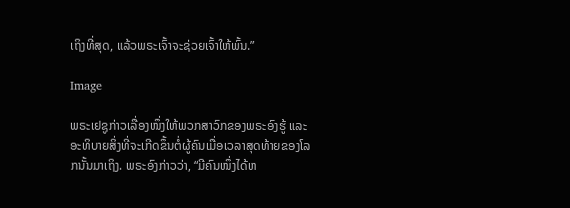ເຖິງທີ່ສຸດ, ແລ້ວພຣະເຈົ້າຈະຊ່ວຍເຈົ້າໃຫ້ພົ້ນ.”

Image

ພຣະເຢຊູກ່າວເລື່ອງໜຶ່ງໃຫ້ພວກສາວົກຂອງພຣະອົງຮູ້ ແລະ ອະທິບາຍສິ່ງທີ່ຈະເກີດຂຶ້ນຕໍ່ຜູ້ຄົນເມື່ອເວລາສຸດທ້າຍຂອງໂລກນັ້ນມາເຖິງ. ພຣະອົງກ່າວວ່າ, “ມີຄົນໜຶ່ງໄດ້ຫ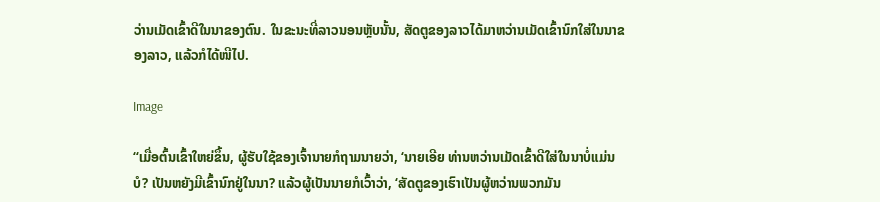ວ່ານເມັດເຂົ້າດີໃນນາຂອງຕົນ. ໃນຂະນະທີ່ລາວນອນຫຼັບນັ້ນ, ສັດຕູຂອງລາວໄດ້ມາຫວ່ານເມັດເຂົ້ານົກໃສ່ໃນນາຂອງລາວ, ແລ້ວກໍໄດ້ໜີໄປ.

Image

“ເມື່ອຕົ້ນເຂົ້າໃຫຍ່ຂຶ້ນ, ຜູ້ຮັບໃຊ້ຂອງເຈົ້ານາຍກໍຖາມນາຍວ່າ, ‘ນາຍເອີຍ ທ່ານຫວ່ານເມັດເຂົ້າດີໃສ່ໃນນາບໍ່ແມ່ນບໍ? ເປັນຫຍັງມີເຂົ້ານົກຢູ່ໃນນາ? ແລ້ວຜູ້ເປັນນາຍກໍເວົ້າວ່າ, ‘ສັດຕູຂອງເຮົາເປັນຜູ້ຫວ່ານພວກມັນ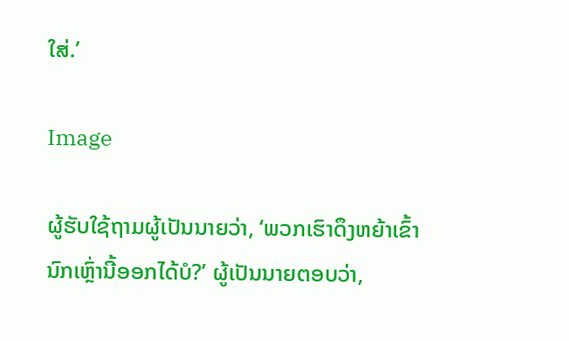ໃສ່.’

Image

ຜູ້ຮັບໃຊ້ຖາມຜູ້ເປັນນາຍວ່າ, ‘ພວກເຮົາດຶງຫຍ້າເຂົ້ານົກເຫຼົ່ານີ້ອອກໄດ້ບໍ?’ ຜູ້ເປັນນາຍຕອບວ່າ,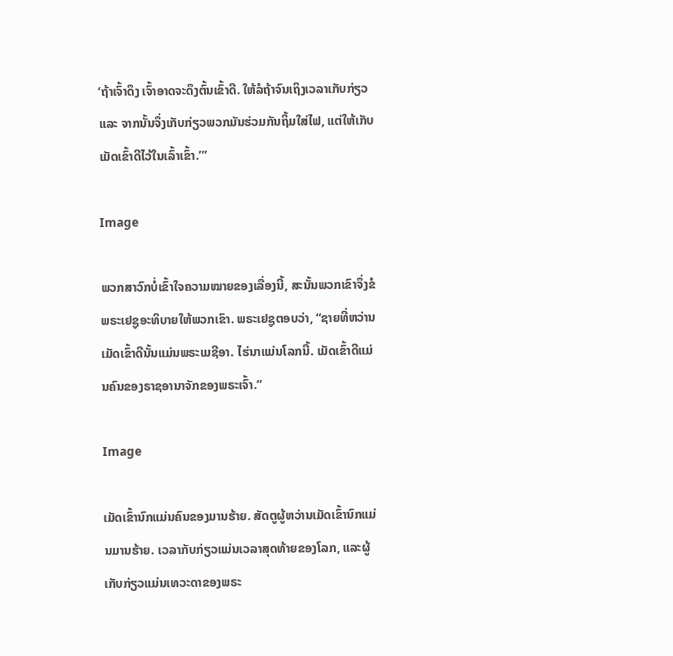‘ຖ້າເຈົ້າດຶງ ເຈົ້າອາດຈະດຶງຕົ້ນເຂົ້າດີ. ໃຫ້ລໍຖ້າຈົນເຖິງເວລາເກັບກ່ຽວ ແລະ ຈາກນັ້ນຈຶ່ງເກັບກ່ຽວພວກມັນຮ່ວມກັນຖິ້ມໃສ່ໄຟ, ແຕ່ໃຫ້ເກັບເມັດເຂົ້າດີໄວ້ໃນເລົ້າເຂົ້າ.’”

Image

ພວກສາວົກບໍ່ເຂົ້າໃຈຄວາມໝາຍຂອງເລື່ອງນີ້, ສະນັ້ນພວກເຂົາຈຶ່ງຂໍພຣະເຢຊູອະທິບາຍໃຫ້ພວກເຂົາ. ພຣະເຢຊູຕອບວ່າ, “ຊາຍທີ່ຫວ່ານເມັດເຂົ້າດີນັ້ນແມ່ນພຣະເມຊີອາ. ໄຮ່ນາແມ່ນໂລກນີ້. ເມັດເຂົ້າດີແມ່ນຄົນຂອງຣາຊອານາຈັກຂອງພຣະເຈົ້າ.”

Image

ເມັດເຂົ້ານົກແມ່ນຄົນຂອງມານຮ້າຍ. ສັດຕູຜູ້ຫວ່ານເມັດເຂົ້ານົກແມ່ນມານຮ້າຍ. ເວລາກັບກ່ຽວແມ່ນເວລາສຸດທ້າຍຂອງໂລກ, ແລະຜູ້ເກັບກ່ຽວແມ່ນເທວະດາຂອງພຣະ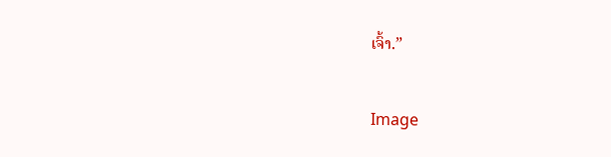ເຈົ້າ.”

Image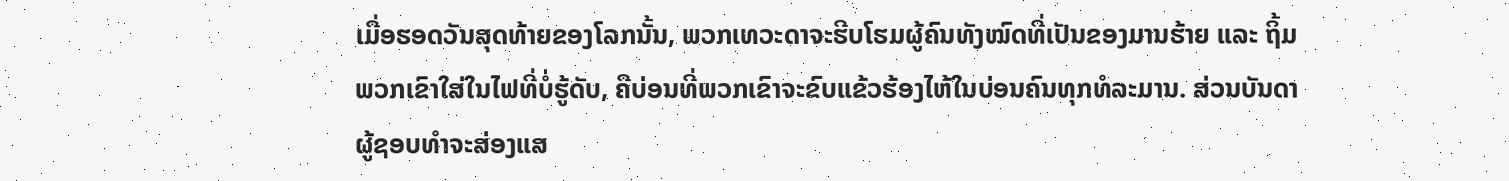ເມື່ອຮອດວັນສຸດທ້າຍຂອງໂລກນັ້ນ, ພວກເທວະດາຈະຮີບໂຮມຜູ້ຄົນທັງໝົດທີ່ເປັນຂອງມານຮ້າຍ ແລະ ຖິ້ມພວກເຂົາໃສ່ໃນໄຟທີ່ບໍ່ຮູ້ດັບ, ຄືບ່ອນທີ່ພວກເຂົາຈະຂົບແຂ້ວຮ້ອງໄຫ້ໃນບ່ອນຄົນທຸກທໍລະມານ. ສ່ວນບັນດາຜູ້ຊອບທຳຈະສ່ອງແສ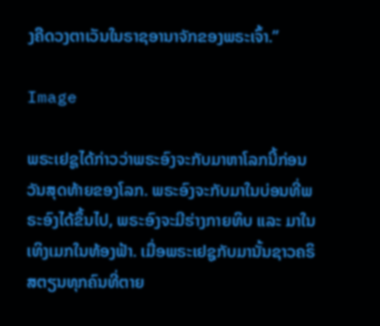ງຄືດວງຕາເວັນໃນຣາຊອານາຈັກຂອງພຣະເຈົ້າ.”

Image

ພຣະເຢຊູໄດ້ກ່າວວ່າພຣະອົງຈະກັບມາຫາໂລກນີ້ກ່ອນວັນສຸດທ້າຍຂອງໂລກ. ພຣະອົງຈະກັບມາໃນບ່ອນທີ່ພຣະອົງໄດ້ຂຶ້ນໄປ, ພຣະອົງຈະມີຮ່າງກາຍທິບ ແລະ ມາໃນເທິງເມກໃນທ້ອງຟ້າ. ເມື່ອພຣະເຢຊູກັບມານັ້ນຊາວຄຣິສຕຽນທຸກຄົນທີ່ຕາຍ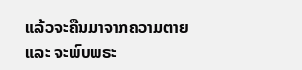ແລ້ວຈະຄືນມາຈາກຄວາມຕາຍ ແລະ ຈະພົບພຣະ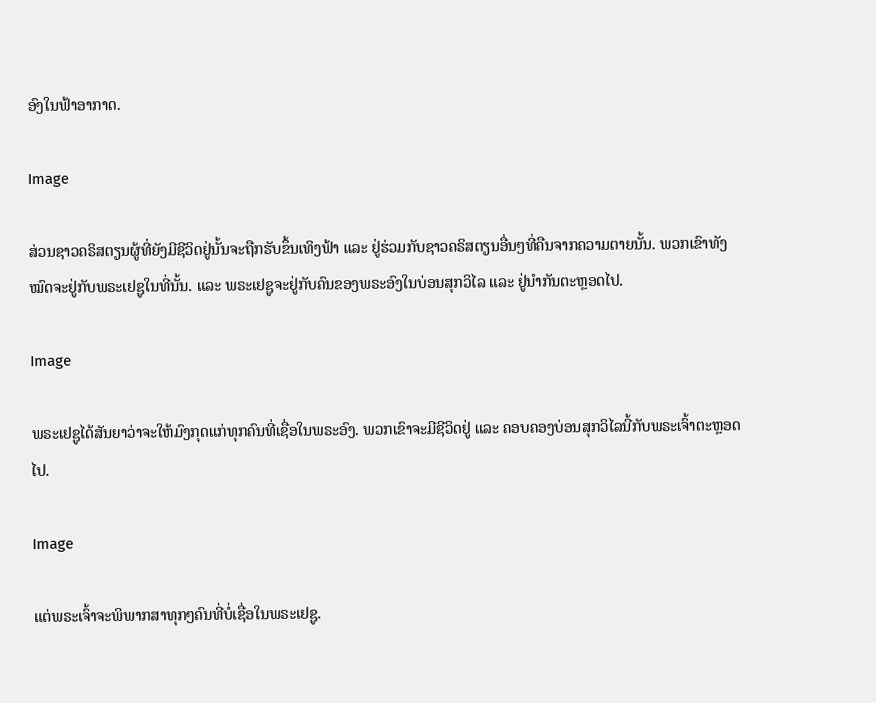ອົງໃນຟ້າອາກາດ.

Image

ສ່ວນຊາວຄຣິສຕຽນຜູ້ທີ່ຍັງມີຊີວິດຢູ່ນັ້ນຈະຖືກຮັບຂຶ້ນເທິງຟ້າ ແລະ ຢູ່ຮ່ວມກັບຊາວຄຣິສຕຽນອື່ນໆທີ່ຄືນຈາກຄວາມຕາຍນັ້ນ. ພວກເຂົາທັງໝົດຈະຢູ່ກັບພຣະເຢຊູໃນທີ່ນັ້ນ. ແລະ ພຣະເຢຊູຈະຢູ່ກັບຄົນຂອງພຣະອົງໃນບ່ອນສຸກວິໄລ ແລະ ຢູ່ນຳກັນຕະຫຼອດໄປ.

Image

ພຣະເຢຊູໄດ້ສັນຍາວ່າຈະໃຫ້ມົງກຸດແກ່ທຸກຄົນທີ່ເຊື່ອໃນພຣະອົງ. ພວກເຂົາຈະມີຊີວິດຢູ່ ແລະ ຄອບຄອງບ່ອນສຸກວິໄລນີ້ກັບພຣະເຈົ້າຕະຫຼອດໄປ.

Image

ແຕ່ພຣະເຈົ້າຈະພິພາກສາທຸກໆຄົນທີ່ບໍ່ເຊື່ອໃນພຣະເຢຊູ.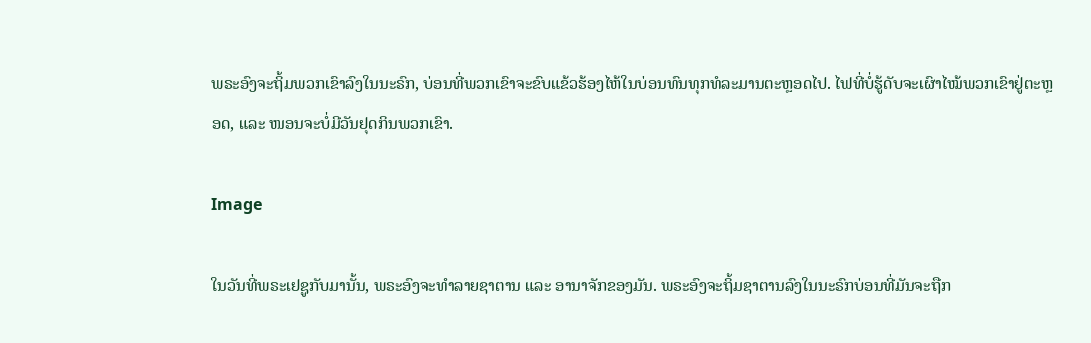ພຣະອົງຈະຖິ້ມພວກເຂົາລົງໃນນະຣົກ, ບ່ອນທີ່ພວກເຂົາຈະຂົບແຂ້ວຮ້ອງໄຫ້ໃນບ່ອນທົນທຸກທໍລະມານຕະຫຼອດໄປ. ໄຟທີ່ບໍ່ຮູ້ດັບຈະເຜົາໄໝ້ພວກເຂົາຢູ່ຕະຫຼອດ, ແລະ ໜອນຈະບໍ່ມີວັນຢຸດກິນພວກເຂົາ.

Image

ໃນວັນທີ່ພຣະເຢຊູກັບມານັ້ນ, ພຣະອົງຈະທຳລາຍຊາຕານ ແລະ ອານາຈັກຂອງມັນ. ພຣະອົງຈະຖິ້ມຊາຕານລົງໃນນະຣົກບ່ອນທີ່ມັນຈະຖືກ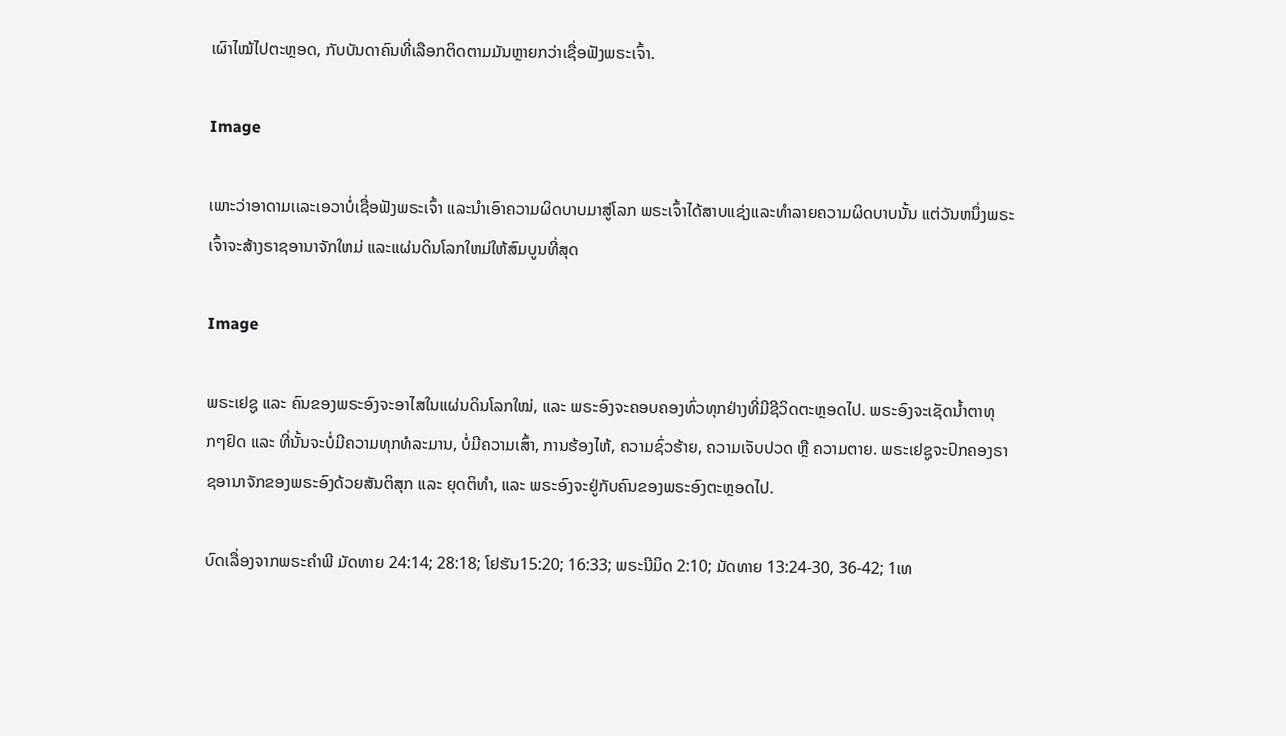ເຜົາໄໝ້ໄປຕະຫຼອດ, ກັບບັນດາຄົນທີ່ເລືອກຕິດຕາມມັນຫຼາຍກວ່າເຊື່ອຟັງພຣະເຈົ້າ.

Image

ເພາະວ່າອາດາມເເລະເອວາບໍ່ເຊື່ອຟັງພຣະເຈົ້າ ແລະນຳເອົາຄວາມຜິດບາບມາສູ່ໂລກ ພຣະເຈົ້າໄດ້ສາບແຊ່ງແລະທຳລາຍຄວາມຜິດບາບນັ້ນ ແຕ່ວັນຫນຶ່ງພຣະເຈົ້າຈະສ້າງຣາຊອານາຈັກໃຫມ່ ແລະແຜ່ນດິນໂລກໃຫມ່ໃຫ້ສົມບູນທີ່ສຸດ

Image

ພຣະເຢຊູ ແລະ ຄົນຂອງພຣະອົງຈະອາໄສໃນແຜ່ນດິນໂລກໃໝ່, ແລະ ພຣະອົງຈະຄອບຄອງທົ່ວທຸກຢ່າງທີ່ມີຊີວິດຕະຫຼອດໄປ. ພຣະອົງຈະເຊັດນ້ຳຕາທຸກໆຢົດ ແລະ ທີ່ນັ້ນຈະບໍ່ມີຄວາມທຸກທໍລະມານ, ບໍ່ມີຄວາມເສົ້າ, ການຮ້ອງໄຫ້, ຄວາມຊົ່ວຮ້າຍ, ຄວາມເຈັບປວດ ຫຼື ຄວາມຕາຍ. ພຣະເຢຊູຈະປົກຄອງຣາຊອານາຈັກຂອງພຣະອົງດ້ວຍສັນຕິສຸກ ແລະ ຍຸດຕິທຳ, ແລະ ພຣະອົງຈະຢູ່ກັບຄົນຂອງພຣະອົງຕະຫຼອດໄປ.

ບົດເລື່ອງຈາກພຣະຄຳພີ ມັດທາຍ 24:14; 28:18; ໂຢຮັນ15:20; 16:33; ພຣະນີມິດ 2:10; ມັດທາຍ 13:24-30, 36-42; 1ເທ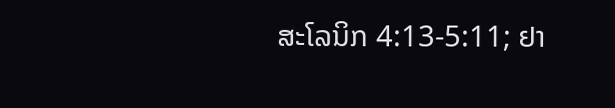ສະໂລນິກ 4:13-5:11; ຢາ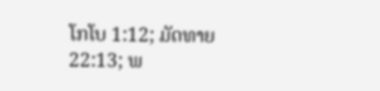ໂກໂບ 1:12; ມັດທາຍ 22:13; ພ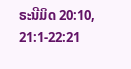ຣະນີມິດ 20:10, 21:1-22:21